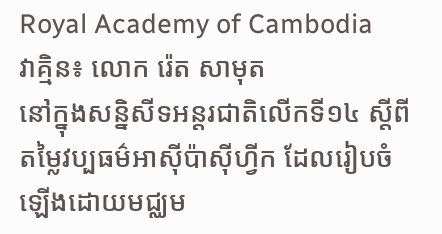Royal Academy of Cambodia
វាគ្មិន៖ លោក រ៉េត សាមុត
នៅក្នុងសន្និសីទអន្តរជាតិលើកទី១៤ ស្តីពីតម្លៃវប្បធម៌អាស៊ីប៉ាស៊ីហ្វីក ដែលរៀបចំឡើងដោយមជ្ឈម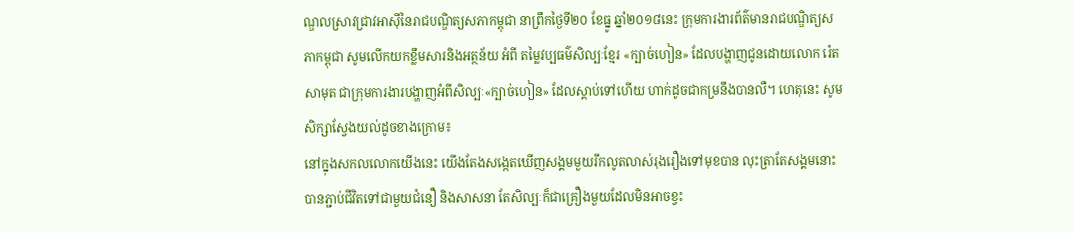ណ្ឌលស្រាវជ្រាវអាស៊ីនៃរាជបណ្ឌិត្យសភាកម្ពុជា នាព្រឹកថ្ងៃទី២០ ខែធ្នូ ឆ្នាំ២០១៨នេះ ក្រុមការងារព័ត៌មានរាជបណ្ឌិត្យសភាកម្ពុជា សូមលើកយកខ្លឹមសារនិងអត្ថន័យ អំពី តម្លៃវប្បធម៌សិល្បៈខ្មែរ «ក្បាច់ហៀន» ដែលបង្ហាញជូនដោយលោក រ៉េត សាមុត ជាក្រុមការងារបង្ហាញអំពីសិល្បៈ«ក្បាច់ហៀន» ដែលស្តាប់ទៅហើយ ហាក់ដូចជាកម្រនឹងបានលឺ។ ហេតុនេះ សូមសិក្សាស្វែងយល់ដូចខាងក្រោម៖
នៅក្នុងសកលលោកយើងនេះ យើងតែងសង្កេតឃើញសង្គមមួយរីកលូតលាស់រុងរឿងទៅមុខបាន លុះត្រាតែសង្គមនោះបានភ្ជាប់ជីវិតទៅជាមួយជំនឿ និងសាសនា តែសិល្បៈក៏ជាគ្រឿងមួយដែលមិនអាចខ្វះ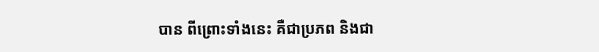បាន ពីព្រោះទាំងនេះ គឺជាប្រភព និងជា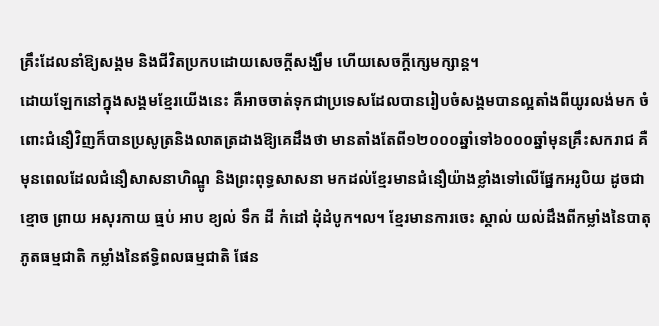គ្រឹះដែលនាំឱ្យសង្គម និងជីវិតប្រកបដោយសេចក្តីសង្ឃឹម ហើយសេចក្តីក្សេមក្សាន្ត។
ដោយឡែកនៅក្នុងសង្គមខ្មែរយើងនេះ គឺអាចចាត់ទុកជាប្រទេសដែលបានរៀបចំសង្គមបានល្អតាំងពីយូរលង់មក ចំពោះជំនឿវិញក៏បានប្រសូត្រនិងលាតត្រដាងឱ្យគេដឹងថា មានតាំងតែពី១២០០០ឆ្នាំទៅ៦០០០ឆ្នាំមុនគ្រឹះសករាជ គឺមុនពេលដែលជំនឿសាសនាហិណ្ឌូ និងព្រះពុទ្ធសាសនា មកដល់ខ្មែរមានជំនឿយ៉ាងខ្លាំងទៅលើផ្នែកអរូបិយ ដូចជា ខ្មោច ព្រាយ អសុរកាយ ធ្មប់ អាប ខ្យល់ ទឹក ដី កំដៅ ដុំដំបូក។ល។ ខ្មែរមានការចេះ ស្គាល់ យល់ដឹងពីកម្លាំងនៃបាតុភូតធម្មជាតិ កម្លាំងនៃឥទ្ធិពលធម្មជាតិ ផែន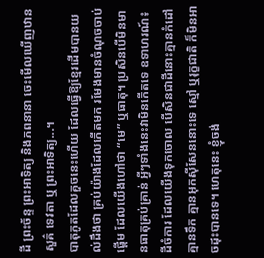ដី ព្រះច័ន្ទ ព្រះអាទិត្យ និងភពនានា ចេះមើលឃើញឋានសួគ៌ ទេវតា ឬ ព្រះអាទិត្យ...។
បាតុភូតដែលគួចនេះហើយ ដែលធ្វើឱ្យខ្មែរដើមបានយល់ដឹងថា គ្រប់យ៉ាងដែលកើតមក រមែងមានចំណុចចាប់ផ្តើម ដែលយើងហៅថា “មេ” ឬធាតុ។ ប្រសិនបើមិនមានធាតុគ្រប់គ្រាន់ អ្វីៗទាំងនេះវាមិនកើតទេ ឧទាហរណ៍៖ ដីចំការ ដែលយើងទុកចោល បើសិនជាដីនោះគ្មានកំដៅ គ្មានទឹក គ្មានអុកស៊ីសែននោះទេ ស្មៅ ឬរុក្ខជាតិ ក៏មិនអាចដុះបានទេ។ ហេតុនេះ ខ្ញុំចង់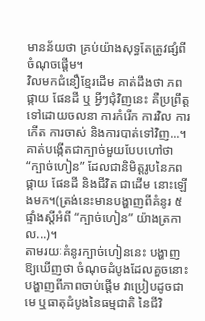មានន័យថា គ្រប់យ៉ាងសុទ្ធតែត្រូវផ្សំពីចំណុចផ្តើម។
វិលមកជំនឿខ្មែរដើម គាត់ដឹងថា ភព ផ្កាយ ផែនដី ឬ អ្វីៗជុំវិញនេះ គឺប្រព្រឹត្តទៅដោយចលនា ការកំរើក ការវិល ការកើត ការចាស់ និងការបាត់ទៅវិញ...។ គាត់បង្កើតជាក្បាច់មួយបែបហៅថា “ក្បាច់ហៀន” ដែលជានិមិត្តរូបនៃភពផ្កាយ ផែនដី និងជីវិត ជាដើម នោះឡើងមក។(ត្រង់នេះមានបង្ហាញពីគំនូរ ៥ផ្ទាំងស្តីអំពី “ក្បាច់ហៀន” យ៉ាងត្រកាល...)។
តាមរយៈគំនូរក្បាច់ហៀននេះ បង្ហាញឱ្យឃើញថា ចំណុចដំបូងដែលគួចនោះ បង្ហាញពីភាពចាប់ផ្តើម វាប្រៀបដូចជាមេ ឬធាតុដំបូងនៃធម្មជាតិ នៃជីវិ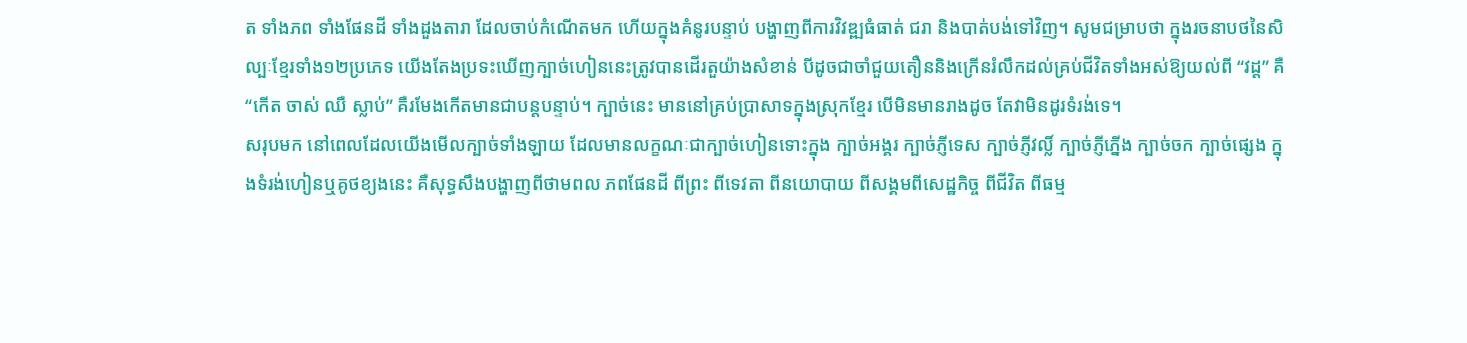ត ទាំងភព ទាំងផែនដី ទាំងដួងតារា ដែលចាប់កំណើតមក ហើយក្នុងគំនូរបន្ទាប់ បង្ហាញពីការវិវឌ្ឍធំធាត់ ជរា និងបាត់បង់ទៅវិញ។ សូមជម្រាបថា ក្នុងរចនាបថនៃសិល្បៈខ្មែរទាំង១២ប្រភេទ យើងតែងប្រទះឃើញក្បាច់ហៀននេះត្រូវបានដើរតួយ៉ាងសំខាន់ បីដូចជាចាំជួយតឿននិងក្រើនរំលឹកដល់គ្រប់ជីវិតទាំងអស់ឱ្យយល់ពី “វដ្ត” គឺ “កើត ចាស់ ឈឺ ស្លាប់” គឺរមែងកើតមានជាបន្តបន្ទាប់។ ក្បាច់នេះ មាននៅគ្រប់ប្រាសាទក្នុងស្រុកខ្មែរ បើមិនមានរាងដូច តែវាមិនដូរទំរង់ទេ។
សរុបមក នៅពេលដែលយើងមើលក្បាច់ទាំងឡាយ ដែលមានលក្ខណៈជាក្បាច់ហៀនទោះក្នុង ក្បាច់អង្គរ ក្បាច់ភ្ញីទេស ក្បាច់ភ្ញីវល្លិ៍ ក្បាច់ភ្ញីភ្នើង ក្បាច់ចក ក្បាច់ផ្សេង ក្នុងទំរង់ហៀនឬគូថខ្យងនេះ គឺសុទ្ធសឹងបង្ហាញពីថាមពល ភពផែនដី ពីព្រះ ពីទេវតា ពីនយោបាយ ពីសង្គមពីសេដ្ឋកិច្ច ពីជីវិត ពីធម្ម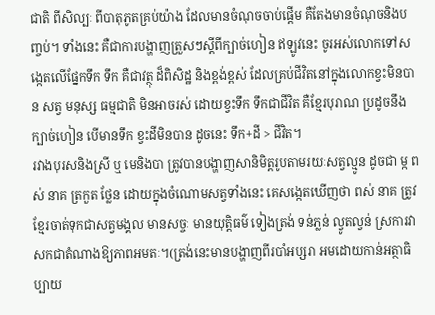ជាតិ ពីសិល្បៈ ពីបាតុភូតគ្រប់យ៉ាង ដែលមានចំណុចចាប់ផ្តើម គឺតែងមានចំណុចនិងបញ្ចប់។ ទាំងនេះ គឺជាការបង្ហាញត្រួសៗស្តីពីក្បាច់ហៀន ឥឡូវនេះ ចូរអស់លោកទៅសង្កេតលើផ្នែកទឹក ទឹក គឺជាវត្ថុ ដ៏ពិសិដ្ឋ និងខ្ពង់ខ្ពស់ ដែលគ្រប់ជីវិតនៅក្នុងលោកខ្វះមិនបាន សត្វ មនុស្ស ធម្មជាតិ មិនអាចរស់ ដោយខ្វះទឹក ទឹកជាជីវិត គឺខ្មែរបុរាណ ប្រដូចនឹងក្បាច់ហៀន បើមានទឹក ខ្វះដីមិនបាន ដូចនេះ ទឹក+ដី > ជីវិត។
រវាងបុរសនិងស្រី ឬ មេនិងបា ត្រូវបានបង្ហាញសានិមិត្តរូបតាមរយៈសត្វល្មូន ដូចជា ម្ក ពស់ នាគ ត្រកួត ថ្លែន ដោយក្នុងចំណោមសត្វទាំងនេះ គេសង្កេតឃើញថា ពស់ នាគ ត្រូវខ្មែរចាត់ទុកជាសត្វមង្គល មានសច្ចៈ មានយុត្តិធម៌ ទៀងត្រង់ ទន់ភ្លន់ ល្វូតល្វន់ ស្រការវាសកជាតំណាងឱ្យភាពអមតៈ។(ត្រង់នេះមានបង្ហាញពីរបាំអប្សរា អមដោយកាន់អត្ថាធិប្បាយ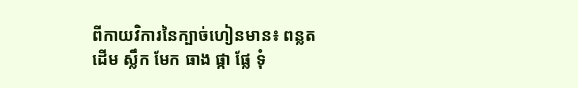ពីកាយវិការនៃក្បាច់ហៀនមាន៖ ពន្លត ដើម ស្លឹក មែក ធាង ផ្កា ផ្លែ ទុំ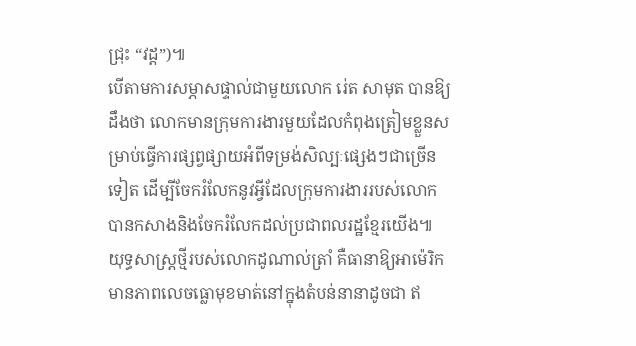ជ្រុះ “វដ្ត”)៕
បើតាមការសម្ភាសផ្ទាល់ជាមួយលោក រ់េត សាមុត បានឱ្យដឹងថា លោកមានក្រុមការងារមួយដែលកំពុងត្រៀមខ្លួនសម្រាប់ធ្វើការផ្សព្វផ្សាយអំពីទម្រង់សិល្បៈផ្សេងៗជាច្រើនទៀត ដើម្បីចែករំលែកនូវអ្វីដែលក្រុមការងាររបស់លោក បានកសាងនិងចែករំលែកដល់ប្រជាពលរដ្ឋខ្មែរយើង៕
យុទ្ធសាស្ត្រថ្មីរបស់លោកដូណាល់ត្រាំ គឺធានាឱ្យអាម៉េរិកមានភាពលេចធ្លោមុខមាត់នៅក្នុងតំបន់នានាដូចជា ឥ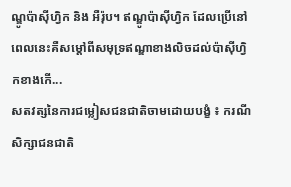ណ្ឌូប៉ាស៊ីហ្វិក និង អឺរ៉ុប។ ឥណ្ឌូប៉ាស៊ីហ្វិក ដែលប្រើនៅពេលនេះគឺសម្តៅពីសមុទ្រឥណ្ឌាខាងលិចដល់ប៉ាស៊ីហ្វិកខាងកើ...
សតវត្សនៃការជម្លៀសជនជាតិចាមដោយបង្ខំ ៖ ករណីសិក្សាជនជាតិ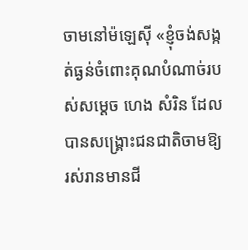ចាមនៅម៉ឡេស៊ី «ខ្ញុំចង់សង្កត់ធ្ងន់ចំពោះគុណបំណាច់របស់សម្តេច ហេង សំរិន ដែលបានសង្គ្រោះជនជាតិចាមឱ្យរស់រានមានជី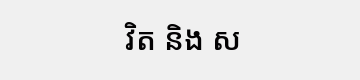វិត និង ស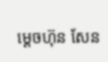ម្តេចហ៊ុន សែន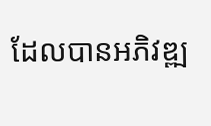ដែលបានអភិវឌ្ឍ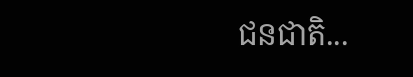ជនជាតិ...